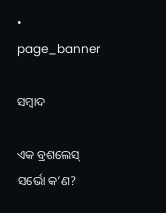• page_banner

ସମ୍ବାଦ

ଏକ ବ୍ରଶଲେସ୍ ସର୍ଭୋ କ’ଣ?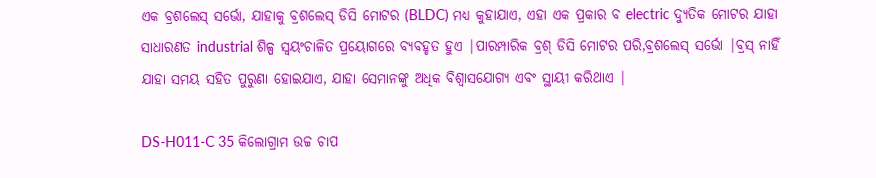ଏକ ବ୍ରଶଲେସ୍ ସର୍ଭୋ, ଯାହାକୁ ବ୍ରଶଲେସ୍ ଡିସି ମୋଟର (BLDC) ମଧ୍ୟ କୁହାଯାଏ, ଏହା ଏକ ପ୍ରକାର ବ electric ଦ୍ୟୁତିକ ମୋଟର ଯାହା ସାଧାରଣତ industrial ଶିଳ୍ପ ସ୍ୱୟଂଚାଳିତ ପ୍ରୟୋଗରେ ବ୍ୟବହୃତ ହୁଏ |ପାରମ୍ପାରିକ ବ୍ରଶ୍ ଡିସି ମୋଟର ପରି,ବ୍ରଶଲେସ୍ ସର୍ଭୋ |ବ୍ରସ୍ ନାହିଁ ଯାହା ସମୟ ସହିତ ପୁରୁଣା ହୋଇଯାଏ, ଯାହା ସେମାନଙ୍କୁ ଅଧିକ ବିଶ୍ୱାସଯୋଗ୍ୟ ଏବଂ ସ୍ଥାୟୀ କରିଥାଏ |

DS-H011-C 35 କିଲୋଗ୍ରାମ ଉଚ୍ଚ ଚାପ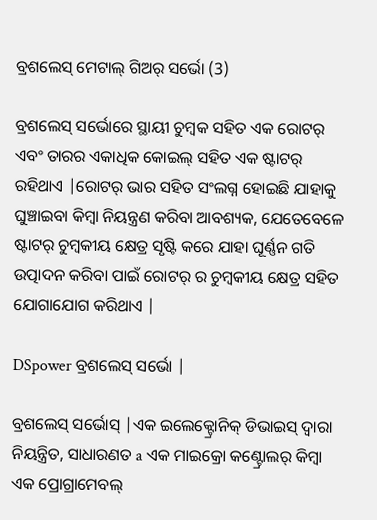ବ୍ରଶଲେସ୍ ମେଟାଲ୍ ଗିଅର୍ ସର୍ଭୋ (3)

ବ୍ରଶଲେସ୍ ସର୍ଭୋରେ ସ୍ଥାୟୀ ଚୁମ୍ବକ ସହିତ ଏକ ରୋଟର୍ ଏବଂ ତାରର ଏକାଧିକ କୋଇଲ୍ ସହିତ ଏକ ଷ୍ଟାଟର୍ ରହିଥାଏ |ରୋଟର୍ ଭାର ସହିତ ସଂଲଗ୍ନ ହୋଇଛି ଯାହାକୁ ଘୁଞ୍ଚାଇବା କିମ୍ବା ନିୟନ୍ତ୍ରଣ କରିବା ଆବଶ୍ୟକ, ଯେତେବେଳେ ଷ୍ଟାଟର୍ ଚୁମ୍ବକୀୟ କ୍ଷେତ୍ର ସୃଷ୍ଟି କରେ ଯାହା ଘୂର୍ଣ୍ଣନ ଗତି ଉତ୍ପାଦନ କରିବା ପାଇଁ ରୋଟର୍ ର ଚୁମ୍ବକୀୟ କ୍ଷେତ୍ର ସହିତ ଯୋଗାଯୋଗ କରିଥାଏ |

DSpower ବ୍ରଶଲେସ୍ ସର୍ଭୋ |

ବ୍ରଶଲେସ୍ ସର୍ଭୋସ୍ |ଏକ ଇଲେକ୍ଟ୍ରୋନିକ୍ ଡିଭାଇସ୍ ଦ୍ୱାରା ନିୟନ୍ତ୍ରିତ, ସାଧାରଣତ a ଏକ ମାଇକ୍ରୋ କଣ୍ଟ୍ରୋଲର୍ କିମ୍ବା ଏକ ପ୍ରୋଗ୍ରାମେବଲ୍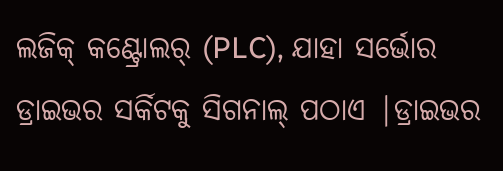ଲଜିକ୍ କଣ୍ଟ୍ରୋଲର୍ (PLC), ଯାହା ସର୍ଭୋର ଡ୍ରାଇଭର ସର୍କିଟକୁ ସିଗନାଲ୍ ପଠାଏ |ଡ୍ରାଇଭର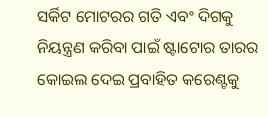ସର୍କିଟ ମୋଟରର ଗତି ଏବଂ ଦିଗକୁ ନିୟନ୍ତ୍ରଣ କରିବା ପାଇଁ ଷ୍ଟାଟୋର ତାରର କୋଇଲ ଦେଇ ପ୍ରବାହିତ କରେଣ୍ଟକୁ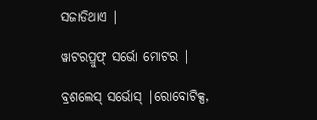ସଜାଡିଥାଏ |

ୱାଟରପ୍ରୁଫ୍ ସର୍ଭୋ ମୋଟର |

ବ୍ରଶଲେସ୍ ସର୍ଭୋସ୍ |ରୋବୋଟିକ୍ସ,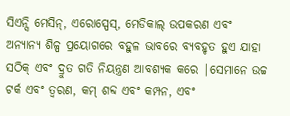ସିଏନ୍ସି ମେସିନ୍, ଏରୋସ୍ପେସ୍, ମେଡିକାଲ୍ ଉପକରଣ ଏବଂ ଅନ୍ୟାନ୍ୟ ଶିଳ୍ପ ପ୍ରୟୋଗରେ ବହୁଳ ଭାବରେ ବ୍ୟବହୃତ ହୁଏ ଯାହା ସଠିକ୍ ଏବଂ ଦ୍ରୁତ ଗତି ନିୟନ୍ତ୍ରଣ ଆବଶ୍ୟକ କରେ |ସେମାନେ ଉଚ୍ଚ ଟର୍କ ଏବଂ ତ୍ୱରଣ, କମ୍ ଶବ୍ଦ ଏବଂ କମ୍ପନ, ଏବଂ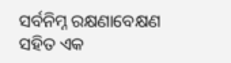ସର୍ବନିମ୍ନ ରକ୍ଷଣାବେକ୍ଷଣ ସହିତ ଏକ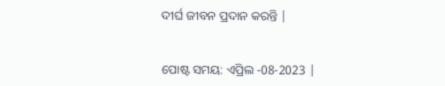ଦୀର୍ଘ ଜୀବନ ପ୍ରଦାନ କରନ୍ତି |


ପୋଷ୍ଟ ସମୟ: ଏପ୍ରିଲ -08-2023 |